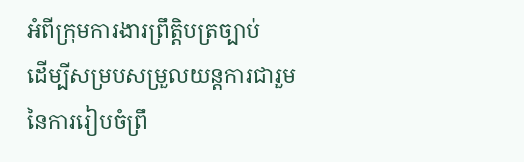អំពីក្រុមការងារព្រឹត្តិបត្រច្បាប់
ដើម្បីសម្របសម្រួលយន្តការជារួមនៃការរៀបចំព្រឹ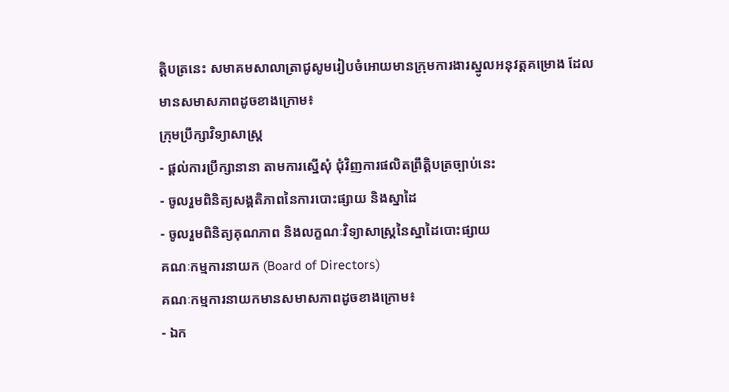ត្តិបត្រនេះ សមាគមសាលាត្រាជូសូមរៀបចំអោយមានក្រុមការងារស្នូលអនុវត្តគម្រោង ដែលមានសមាសភាពដូចខាងក្រោម៖
ក្រុមប្រឹក្សាវិទ្យាសាស្ត្រ
- ផ្តល់ការប្រឹក្សានានា តាមការស្នើសុំ ជុំវិញការផលិតព្រឹត្តិបត្រច្បាប់នេះ
- ចូលរួមពិនិត្យសង្គតិភាពនៃការបោះផ្សាយ និងស្នាដៃ
- ចូលរួមពិនិត្យគុណភាព និងលក្ខណៈវិទ្យាសាស្ត្រនៃស្នាដៃបោះផ្សាយ
គណៈកម្មការនាយក (Board of Directors)
គណៈកម្មការនាយកមានសមាសភាពដូចខាងក្រោម៖
- ឯក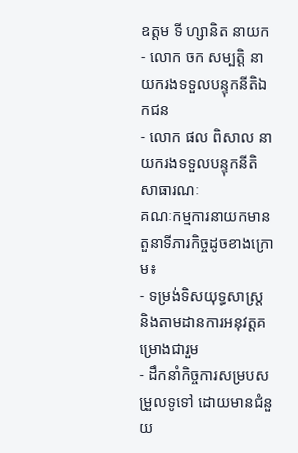ឧត្តម ទី ហ្សានិត នាយក
- លោក ចក សម្បត្តិ នាយករងទទួលបន្ទុកនីតិឯកជន
- លោក ផល ពិសាល នាយករងទទួលបន្ទុកនីតិសាធារណៈ
គណៈកម្មការនាយកមានតួនាទីភារកិច្ចដូចខាងក្រោម៖
- ទម្រង់ទិសយុទ្ធសាស្ត្រ និងតាមដានការអនុវត្តគម្រោងជារួម
- ដឹកនាំកិច្ចការសម្របសម្រួលទូទៅ ដោយមានជំនួយ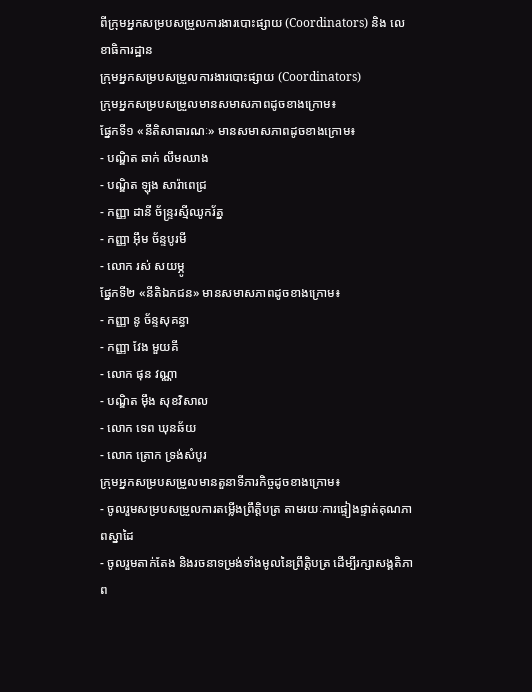ពីក្រុមអ្នកសម្របសម្រួលការងារបោះផ្សាយ (Coordinators) និង លេខាធិការដ្ឋាន
ក្រុមអ្នកសម្របសម្រួលការងារបោះផ្សាយ (Coordinators)
ក្រុមអ្នកសម្របសម្រួលមានសមាសភាពដូចខាងក្រោម៖
ផ្នែកទី១ «នីតិសាធារណៈ» មានសមាសភាពដូចខាងក្រោម៖
- បណ្ឌិត ឆាក់ លឹមឈាង
- បណ្ឌិត ឡុង សារ៉ាពេជ្រ
- កញ្ញា ដានី ច័ន្ទ្ររស្មីឈូករ័ត្ន
- កញ្ញា អ៊ឹម ច័ន្ទបូរមី
- លោក រស់ សយម្ភូ
ផ្នែកទី២ «នីតិឯកជន» មានសមាសភាពដូចខាងក្រោម៖
- កញ្ញា នូ ច័ន្ទសុគន្ធា
- កញ្ញា វែង មួយគី
- លោក ផុន វណ្ណា
- បណ្ឌិត ម៉ឹង សុខវិសាល
- លោក ទេព ឃុនឆ័យ
- លោក ត្រោក ទ្រង់សំបូរ
ក្រុមអ្នកសម្របសម្រួលមានតួនាទីភារកិច្ចដូចខាងក្រោម៖
- ចូលរួមសម្របសម្រួលការតម្លើងព្រឹត្តិបត្រ តាមរយៈការផ្ទៀងផ្ទាត់គុណភាពស្នាដៃ
- ចូលរួមតាក់តែង និងរចនាទម្រង់ទាំងមូលនៃព្រឹត្តិបត្រ ដើម្បីរក្សាសង្គតិភាព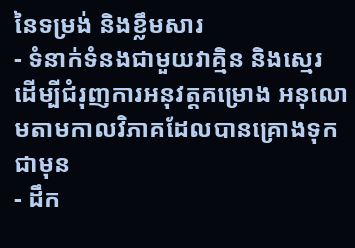នៃទម្រង់ និងខ្លឹមសារ
- ទំនាក់ទំនងជាមួយវាគ្មិន និងស្មេរ ដើម្បីជំរុញការអនុវត្តគម្រោង អនុលោមតាមកាលវិភាគដែលបានគ្រោងទុកជាមុន
- ដឹក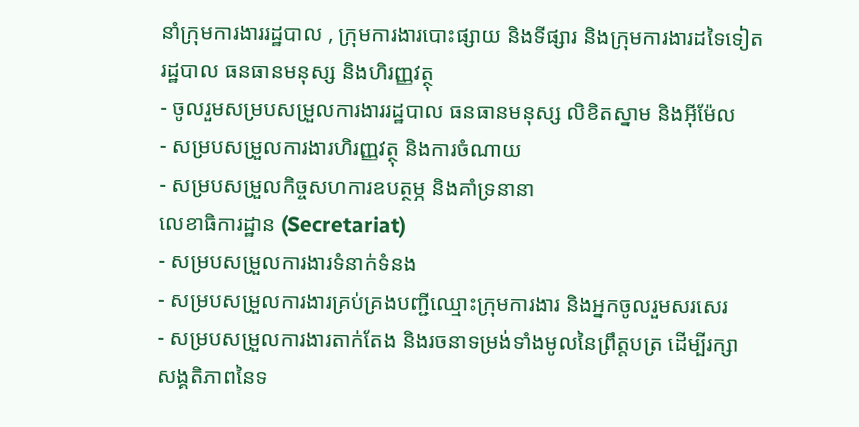នាំក្រុមការងាររដ្ឋបាល , ក្រុមការងារបោះផ្សាយ និងទីផ្សារ និងក្រុមការងារដទៃទៀត
រដ្ឋបាល ធនធានមនុស្ស និងហិរញ្ញវត្ថុ
- ចូលរួមសម្របសម្រួលការងាររដ្ឋបាល ធនធានមនុស្ស លិខិតស្នាម និងអ៊ីម៉ែល
- សម្របសម្រួលការងារហិរញ្ញវត្ថុ និងការចំណាយ
- សម្របសម្រួលកិច្ចសហការឧបត្ថម្ភ និងគាំទ្រនានា
លេខាធិការដ្ឋាន (Secretariat)
- សម្របសម្រួលការងារទំនាក់ទំនង
- សម្របសម្រួលការងារគ្រប់គ្រងបញ្ជីឈ្មោះក្រុមការងារ និងអ្នកចូលរួមសរសេរ
- សម្របសម្រួលការងារតាក់តែង និងរចនាទម្រង់ទាំងមូលនៃព្រឹត្តបត្រ ដើម្បីរក្សា
សង្គតិភាពនៃទ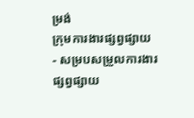ម្រង់
ក្រុមការងារផ្សព្វផ្សាយ
- សម្របសម្រួលការងារផ្សព្វផ្សាយ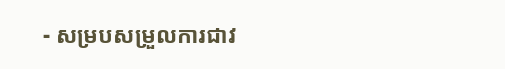- សម្របសម្រួលការជាវ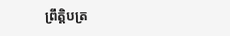ព្រឹត្តិបត្រ